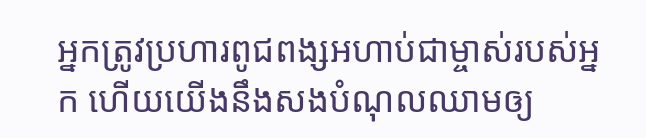អ្នកត្រូវប្រហារពូជពង្សអហាប់ជាម្ចាស់របស់អ្នក ហើយយើងនឹងសងបំណុលឈាមឲ្យ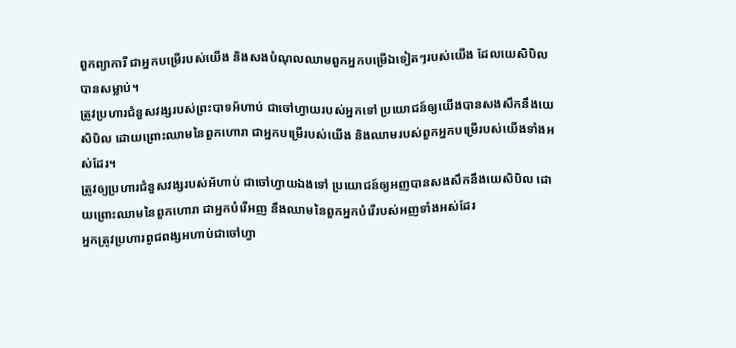ពួកព្យាការី ជាអ្នកបម្រើរបស់យើង និងសងបំណុលឈាមពួកអ្នកបម្រើឯទៀតៗរបស់យើង ដែលយេសិបិលបានសម្លាប់។
ត្រូវប្រហារជំនួសវង្សរបស់ព្រះបាទអ័ហាប់ ជាចៅហ្វាយរបស់អ្នកទៅ ប្រយោជន៍ឲ្យយើងបានសងសឹកនឹងយេសិបិល ដោយព្រោះឈាមនៃពួកហោរា ជាអ្នកបម្រើរបស់យើង និងឈាមរបស់ពួកអ្នកបម្រើរបស់យើងទាំងអស់ដែរ។
ត្រូវឲ្យប្រហារជំនួសវង្សរបស់អ័ហាប់ ជាចៅហ្វាយឯងទៅ ប្រយោជន៍ឲ្យអញបានសងសឹកនឹងយេសិបិល ដោយព្រោះឈាមនៃពួកហោរា ជាអ្នកបំរើអញ នឹងឈាមនៃពួកអ្នកបំរើរបស់អញទាំងអស់ដែរ
អ្នកត្រូវប្រហារពូជពង្សអហាប់ជាចៅហ្វា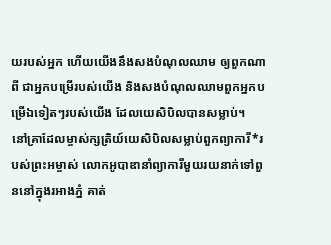យរបស់អ្នក ហើយយើងនឹងសងបំណុលឈាម ឲ្យពួកណាពី ជាអ្នកបម្រើរបស់យើង និងសងបំណុលឈាមពួកអ្នកបម្រើឯទៀតៗរបស់យើង ដែលយេសិបិលបានសម្លាប់។
នៅគ្រាដែលម្ចាស់ក្សត្រិយ៍យេសិបិលសម្លាប់ពួកព្យាការី*របស់ព្រះអម្ចាស់ លោកអូបាឌានាំព្យាការីមួយរយនាក់ទៅពួននៅក្នុងរអាងភ្នំ គាត់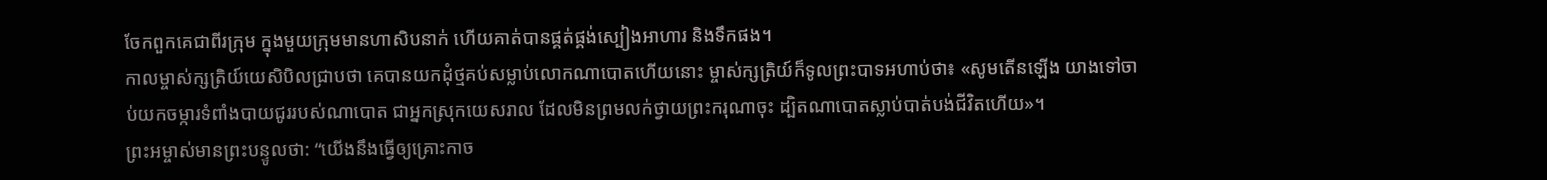ចែកពួកគេជាពីរក្រុម ក្នុងមួយក្រុមមានហាសិបនាក់ ហើយគាត់បានផ្គត់ផ្គង់ស្បៀងអាហារ និងទឹកផង។
កាលម្ចាស់ក្សត្រិយ៍យេសិបិលជ្រាបថា គេបានយកដុំថ្មគប់សម្លាប់លោកណាបោតហើយនោះ ម្ចាស់ក្សត្រិយ៍ក៏ទូលព្រះបាទអហាប់ថា៖ «សូមតើនឡើង យាងទៅចាប់យកចម្ការទំពាំងបាយជូររបស់ណាបោត ជាអ្នកស្រុកយេសរាល ដែលមិនព្រមលក់ថ្វាយព្រះករុណាចុះ ដ្បិតណាបោតស្លាប់បាត់បង់ជីវិតហើយ»។
ព្រះអម្ចាស់មានព្រះបន្ទូលថា: “យើងនឹងធ្វើឲ្យគ្រោះកាច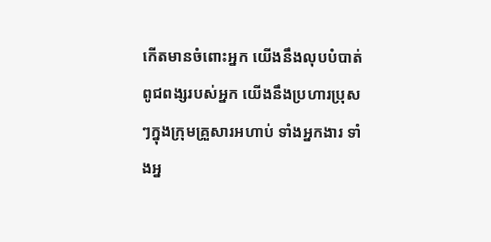កើតមានចំពោះអ្នក យើងនឹងលុបបំបាត់ពូជពង្សរបស់អ្នក យើងនឹងប្រហារប្រុសៗក្នុងក្រុមគ្រួសារអហាប់ ទាំងអ្នកងារ ទាំងអ្ន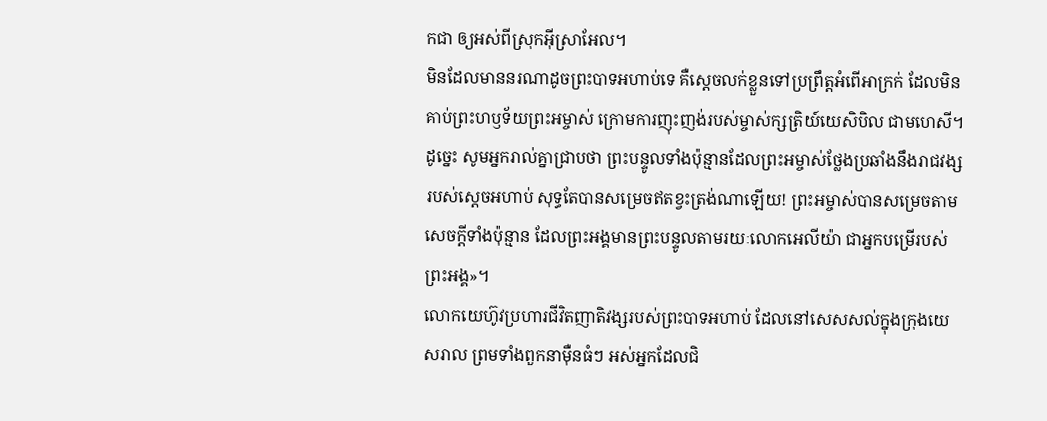កជា ឲ្យអស់ពីស្រុកអ៊ីស្រាអែល។
មិនដែលមាននរណាដូចព្រះបាទអហាប់ទេ គឺស្ដេចលក់ខ្លួនទៅប្រព្រឹត្តអំពើអាក្រក់ ដែលមិនគាប់ព្រះហឫទ័យព្រះអម្ចាស់ ក្រោមការញុះញង់របស់ម្ចាស់ក្សត្រិយ៍យេសិបិល ជាមហេសី។
ដូច្នេះ សូមអ្នករាល់គ្នាជ្រាបថា ព្រះបន្ទូលទាំងប៉ុន្មានដែលព្រះអម្ចាស់ថ្លែងប្រឆាំងនឹងរាជវង្សរបស់ស្ដេចអហាប់ សុទ្ធតែបានសម្រេចឥតខ្វះត្រង់ណាឡើយ! ព្រះអម្ចាស់បានសម្រេចតាមសេចក្ដីទាំងប៉ុន្មាន ដែលព្រះអង្គមានព្រះបន្ទូលតាមរយៈលោកអេលីយ៉ា ជាអ្នកបម្រើរបស់ព្រះអង្គ»។
លោកយេហ៊ូវប្រហារជីវិតញាតិវង្សរបស់ព្រះបាទអហាប់ ដែលនៅសេសសល់ក្នុងក្រុងយេសរាល ព្រមទាំងពួកនាម៉ឺនធំៗ អស់អ្នកដែលជិ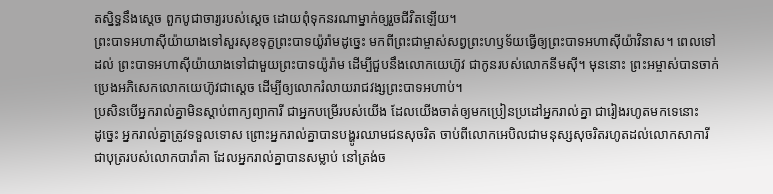តស្និទ្ធនឹងស្ដេច ពួកបូជាចារ្យរបស់ស្ដេច ដោយពុំទុកនរណាម្នាក់ឲ្យរួចជីវិតឡើយ។
ព្រះបាទអហាស៊ីយ៉ាយាងទៅសួរសុខទុក្ខព្រះបាទយ៉ូរ៉ាមដូច្នេះ មកពីព្រះជាម្ចាស់សព្វព្រះហឫទ័យធ្វើឲ្យព្រះបាទអហាស៊ីយ៉ាវិនាស។ ពេលទៅដល់ ព្រះបាទអហាស៊ីយ៉ាយាងទៅជាមួយព្រះបាទយ៉ូរ៉ាម ដើម្បីជួបនឹងលោកយេហ៊ូវ ជាកូនរបស់លោកនីមស៊ី។ មុននោះ ព្រះអម្ចាស់បានចាក់ប្រេងអភិសេកលោកយេហ៊ូវជាស្ដេច ដើម្បីឲ្យលោករំលាយរាជវង្សព្រះបាទអហាប់។
ប្រសិនបើអ្នករាល់គ្នាមិនស្ដាប់ពាក្យព្យាការី ជាអ្នកបម្រើរបស់យើង ដែលយើងចាត់ឲ្យមកប្រៀនប្រដៅអ្នករាល់គ្នា ជារៀងរហូតមកទេនោះ
ដូច្នេះ អ្នករាល់គ្នាត្រូវទទួលទោស ព្រោះអ្នករាល់គ្នាបានបង្ហូរឈាមជនសុចរិត ចាប់ពីលោកអេបិលជាមនុស្សសុចរិតរហូតដល់លោកសាការី ជាបុត្ររបស់លោកបារ៉ាគា ដែលអ្នករាល់គ្នាបានសម្លាប់ នៅត្រង់ច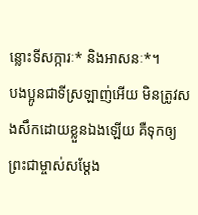ន្លោះទីសក្ការៈ* និងអាសនៈ*។
បងប្អូនជាទីស្រឡាញ់អើយ មិនត្រូវសងសឹកដោយខ្លួនឯងឡើយ គឺទុកឲ្យព្រះជាម្ចាស់សម្តែង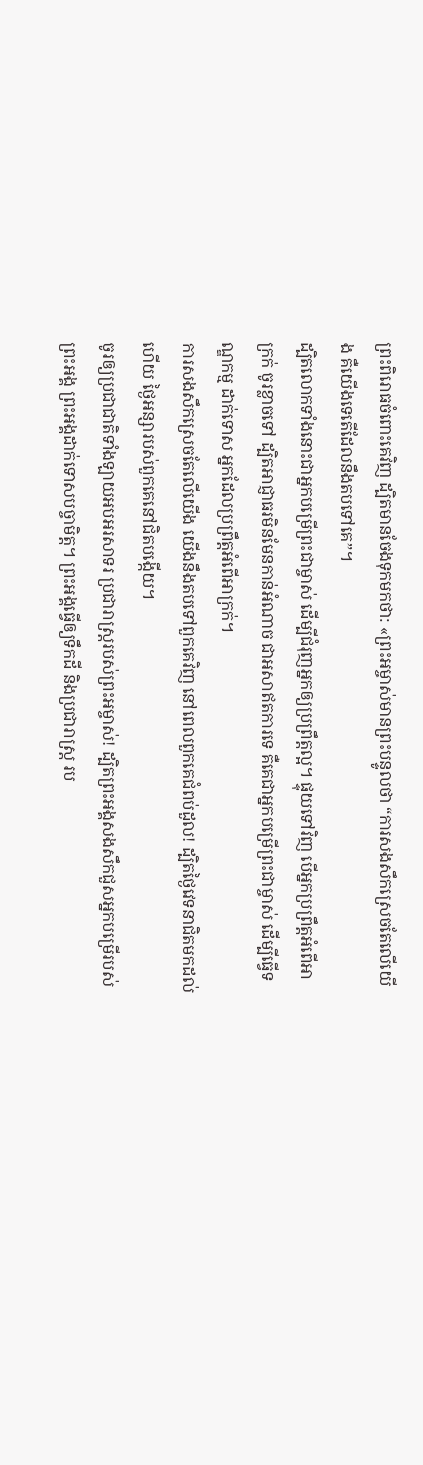ព្រះពិរោធចំពោះគេវិញ ដ្បិតមានចែងទុកមកថា: «ព្រះអម្ចាស់មានព្រះបន្ទូលថា “ការសងសឹកស្រេចតែលើយើង គឺយើងទេតើដែលនឹងតបទៅគេ”។
ដ្បិតលោកទាំងនោះជាអ្នកបម្រើព្រះជាម្ចាស់ ដើម្បីជំរុញអ្នកឲ្យប្រព្រឹត្តល្អ។ ផ្ទុយទៅវិញ បើអ្នកប្រព្រឹត្តអំពើអាក្រក់ ចូរខ្លាចទៅ ដ្បិតអាជ្ញាធរមិនមែនកាន់អំណាច ជាអសាឥតការទេ គឺគេជាអ្នកបម្រើព្រះជាម្ចាស់ ដើម្បីធ្វើទណ្ឌកម្ម ដាក់ទោស អ្នកដែលប្រព្រឹត្តអំពើអាក្រក់។
ការសងសឹកស្រេចតែលើយើង យើងនឹងតបទៅពួកគេវិញ នៅពេលពួកគេជំពប់ដួល! ដ្បិតថ្ងៃវេទនាជិតមកដល់ហើយ ថ្ងៃអន្សារបស់ពួកគេនៅជិតបង្កើយ។
ចូរឲ្យប្រជាជាតិទាំងឡាយអបអរសាទរ ប្រជារាស្ត្ររបស់ព្រះអម្ចាស់! ដ្បិតព្រះអង្គសងសឹកជួសអ្នកបម្រើរបស់ព្រះអង្គ ព្រះអង្គដាក់ទោសបច្ចាមិត្ត។ ព្រះអង្គធ្វើឲ្យទឹកដី និងប្រជារាស្ត្រ រប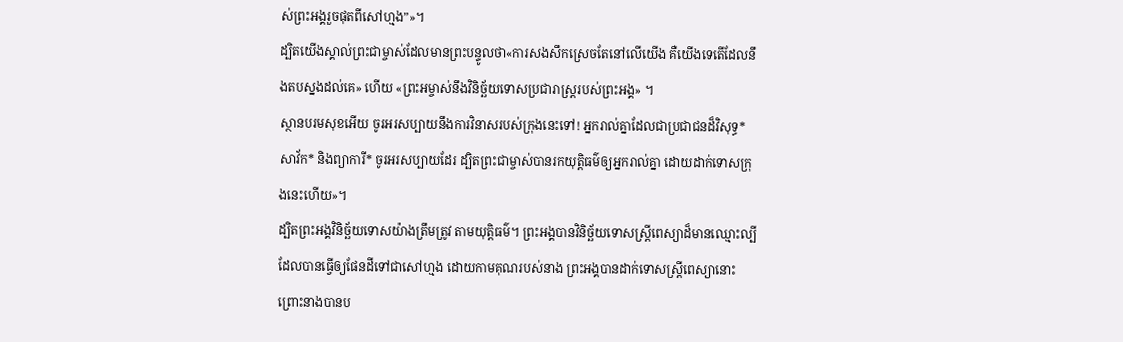ស់ព្រះអង្គរួចផុតពីសៅហ្មង”»។
ដ្បិតយើងស្គាល់ព្រះជាម្ចាស់ដែលមានព្រះបន្ទូលថា«ការសងសឹកស្រេចតែនៅលើយើង គឺយើងទេតើដែលនឹងតបស្នងដល់គេ» ហើយ «ព្រះអម្ចាស់នឹងវិនិច្ឆ័យទោសប្រជារាស្ដ្ររបស់ព្រះអង្គ» ។
ស្ថានបរមសុខអើយ ចូរអរសប្បាយនឹងការវិនាសរបស់ក្រុងនេះទៅ! អ្នករាល់គ្នាដែលជាប្រជាជនដ៏វិសុទ្ធ* សាវ័ក* និងព្យាការី* ចូរអរសប្បាយដែរ ដ្បិតព្រះជាម្ចាស់បានរកយុត្តិធម៌ឲ្យអ្នករាល់គ្នា ដោយដាក់ទោសក្រុងនេះហើយ»។
ដ្បិតព្រះអង្គវិនិច្ឆ័យទោសយ៉ាងត្រឹមត្រូវ តាមយុត្តិធម៌។ ព្រះអង្គបានវិនិច្ឆ័យទោសស្ត្រីពេស្យាដ៏មានឈ្មោះល្បី ដែលបានធ្វើឲ្យផែនដីទៅជាសៅហ្មង ដោយកាមគុណរបស់នាង ព្រះអង្គបានដាក់ទោសស្ត្រីពេស្យានោះ ព្រោះនាងបានប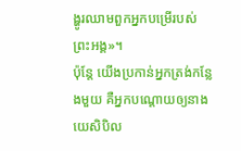ង្ហូរឈាមពួកអ្នកបម្រើរបស់ព្រះអង្គ»។
ប៉ុន្តែ យើងប្រកាន់អ្នកត្រង់កន្លែងមួយ គឺអ្នកបណ្ដោយឲ្យនាងយេសិបិល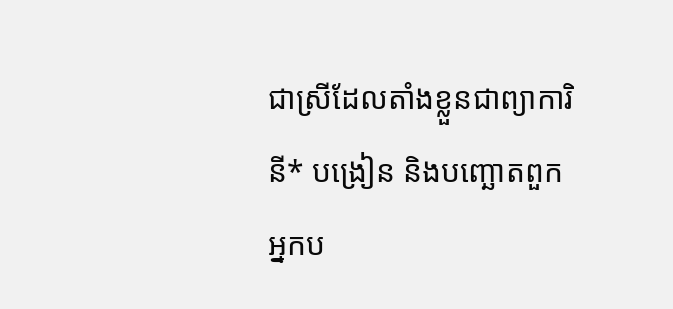ជាស្រីដែលតាំងខ្លួនជាព្យាការិនី* បង្រៀន និងបញ្ឆោតពួកអ្នកប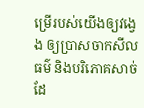ម្រើរបស់យើងឲ្យវង្វេង ឲ្យប្រាសចាកសីលធម៌ និងបរិភោគសាច់ដែ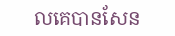លគេបានសែន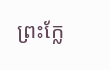ព្រះក្លែ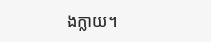ងក្លាយ។